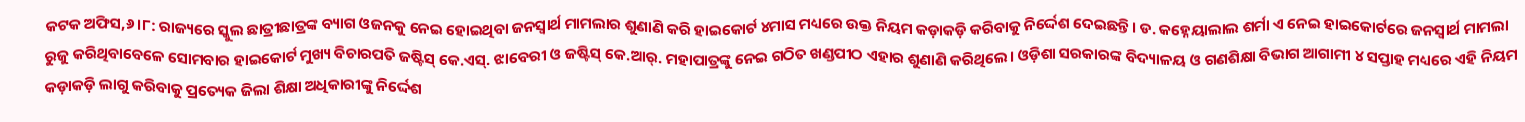କଟକ ଅଫିସ,୬।୮: ରାଜ୍ୟରେ ସ୍କୁଲ ଛାତ୍ରୀଛାତ୍ରଙ୍କ ବ୍ୟାଗ ଓଜନକୁ ନେଇ ହୋଇଥିବା ଜନସ୍ବାର୍ଥ ମାମଲାର ଶୁଣାଣି କରି ହାଇକୋର୍ଟ ୪ମାସ ମଧ୍ୟରେ ଉକ୍ତ ନିୟମ କଡ଼ାକଡ଼ି କରିବାକୁ ନିର୍ଦ୍ଦେଶ ଦେଇଛନ୍ତି। ଡ. କହ୍ନେୟାଲାଲ ଶର୍ମା ଏ ନେଇ ହାଇକୋର୍ଟରେ ଜନସ୍ବାର୍ଥ ମାମଲା ରୁଜୁ କରିଥିବାବେଳେ ସୋମବାର ହାଇକୋର୍ଟ ମୁଖ୍ୟ ବିଚାରପତି ଜଷ୍ଟିସ୍ କେ.ଏସ୍. ଝାବେରୀ ଓ ଜଷ୍ଟିସ୍ କେ.ଆର୍. ମହାପାତ୍ରଙ୍କୁ ନେଇ ଗଠିତ ଖଣ୍ଡପୀଠ ଏହାର ଶୁଣାଣି କରିଥିଲେ। ଓଡ଼ିଶା ସରକାରଙ୍କ ବିଦ୍ୟାଳୟ ଓ ଗଣଶିକ୍ଷା ବିଭାଗ ଆଗାମୀ ୪ ସପ୍ତାହ ମଧ୍ୟରେ ଏହି ନିୟମ କଡ଼ାକଡ଼ି ଲାଗୁ କରିବାକୁ ପ୍ରତ୍ୟେକ ଜିଲା ଶିକ୍ଷା ଅଧିକାରୀଙ୍କୁ ନିର୍ଦ୍ଦେଶ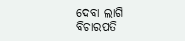ଦେବା ଲାଗି ବିଚାରପତି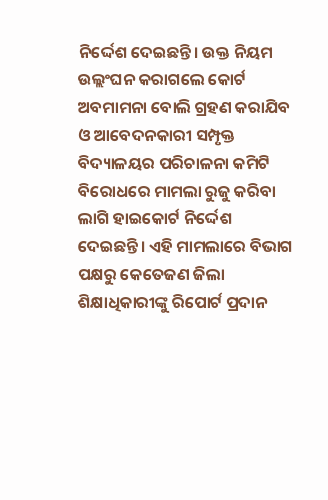ନିର୍ଦ୍ଦେଶ ଦେଇଛନ୍ତି। ଉକ୍ତ ନିୟମ ଉଲ୍ଲଂଘନ କରାଗଲେ କୋର୍ଟ ଅବମାମନା ବୋଲି ଗ୍ରହଣ କରାଯିବ ଓ ଆବେଦନକାରୀ ସମ୍ପୃକ୍ତ ବିଦ୍ୟାଳୟର ପରିଚାଳନା କମିଟି ବିରୋଧରେ ମାମଲା ରୁଜୁ କରିବା ଲାଗି ହାଇକୋର୍ଟ ନିର୍ଦ୍ଦେଶ ଦେଇଛନ୍ତି। ଏହି ମାମଲାରେ ବିଭାଗ ପକ୍ଷରୁ କେତେଜଣ ଜିଲା ଶିକ୍ଷାଧିକାରୀଙ୍କୁ ରିପୋର୍ଟ ପ୍ରଦାନ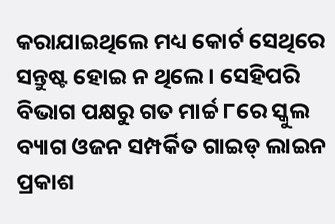କରାଯାଇଥିଲେ ମଧ୍ୟ କୋର୍ଟ ସେଥିରେ ସନ୍ତୁଷ୍ଟ ହୋଇ ନ ଥିଲେ। ସେହିପରି ବିଭାଗ ପକ୍ଷରୁ ଗତ ମାର୍ଚ୍ଚ ୮ରେ ସ୍କୁଲ ବ୍ୟାଗ ଓଜନ ସମ୍ପର୍କିତ ଗାଇଡ୍ ଲାଇନ ପ୍ରକାଶ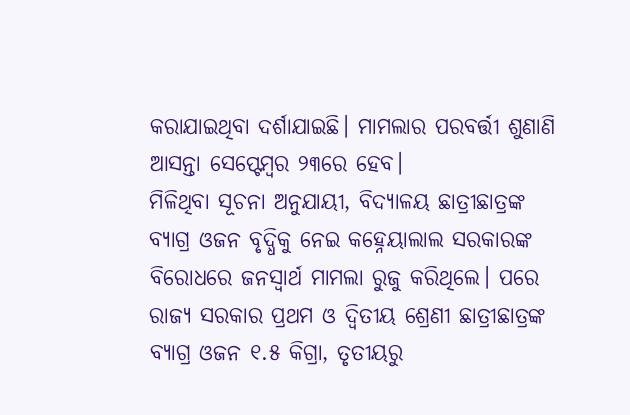କରାଯାଇଥିବା ଦର୍ଶାଯାଇଛି। ମାମଲାର ପରବର୍ତ୍ତୀ ଶୁଣାଣି ଆସନ୍ତା ସେପ୍ଟେମ୍ବର ୨୩ରେ ହେବ।
ମିଳିଥିବା ସୂଚନା ଅନୁଯାୟୀ, ବିଦ୍ୟାଳୟ ଛାତ୍ରୀଛାତ୍ରଙ୍କ ବ୍ୟାଗ୍ର ଓଜନ ବୃଦ୍ଧିକୁ ନେଇ କହ୍ନେୟାଲାଲ ସରକାରଙ୍କ ବିରୋଧରେ ଜନସ୍ବାର୍ଥ ମାମଲା ରୁଜୁ କରିଥିଲେ। ପରେ ରାଜ୍ୟ ସରକାର ପ୍ରଥମ ଓ ଦ୍ୱିତୀୟ ଶ୍ରେଣୀ ଛାତ୍ରୀଛାତ୍ରଙ୍କ ବ୍ୟାଗ୍ର ଓଜନ ୧.୫ କିଗ୍ରା, ତୃତୀୟରୁ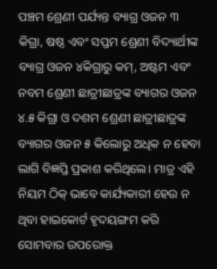ପଞ୍ଚମ ଶ୍ରେଣୀ ପର୍ଯ୍ୟନ୍ତ ବ୍ୟାଗ୍ର ଓଜନ ୩ କିଗ୍ରା, ଷଷ୍ଠ ଏବଂ ସପ୍ତମ ଶ୍ରେଣୀ ବିଦ୍ୟାର୍ଥୀଙ୍କ ବ୍ୟାଗ୍ର ଓଜନ ୪କିଗ୍ରାରୁ କମ୍, ଅଷ୍ଟମ ଏବଂ ନବମ ଶ୍ରେଣୀ ଛାତ୍ରୀଛାତ୍ରଙ୍କ ବ୍ୟାଗର ଓଜନ ୪.୫ କିଗ୍ରା ଓ ଦଶମ ଶ୍ରେଣୀ ଛାତ୍ରୀଛାତ୍ରଙ୍କ ବ୍ୟାଗର ଓଜନ ୫ କିଲୋରୁ ଅଧିକ ନ ହେବା ଲାଗି ବିଜ୍ଞପ୍ତି ପ୍ରକାଶ କରିଥିଲେ। ମାତ୍ର ଏହି ନିୟମ ଠିକ୍ ଭାବେ କାର୍ଯ୍ୟକାରୀ ହେଉ ନ ଥିବା ହାଇକୋର୍ଟ ହୃଦୟଙ୍ଗମ କରି ସୋମବାର ଉପରୋକ୍ତ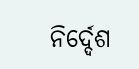ନିର୍ଦ୍ଦେଶ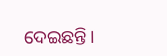ଦେଇଛନ୍ତି।